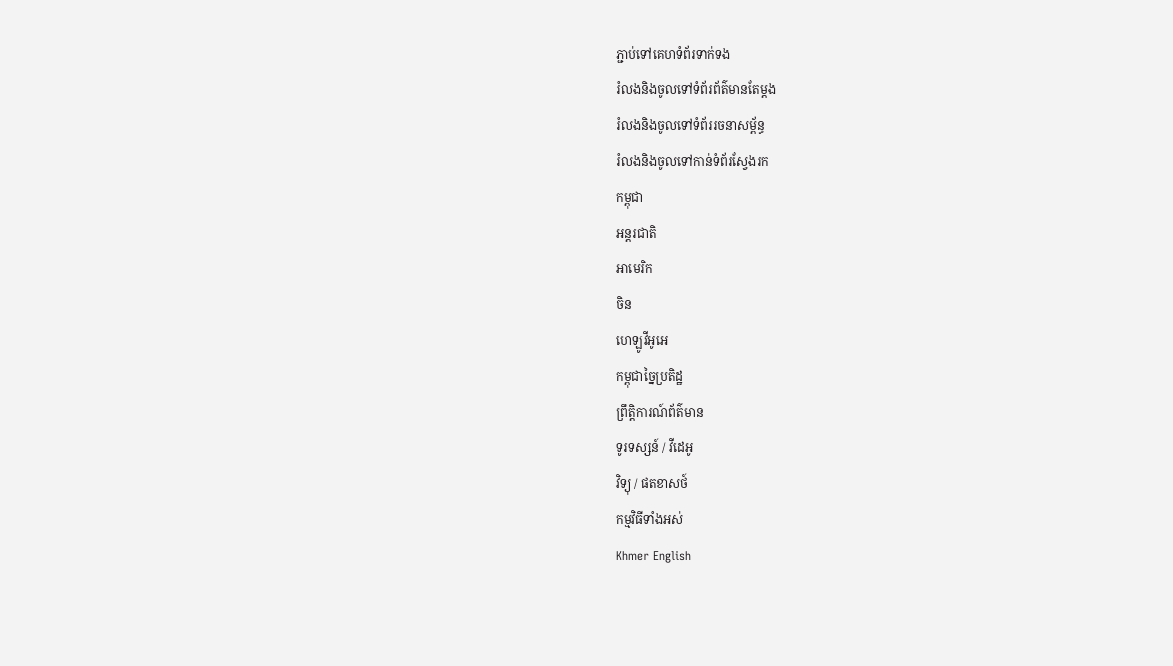ភ្ជាប់ទៅគេហទំព័រទាក់ទង
រំលងនិងចូលទៅទំព័រព័ត៌មានតែម្តង
រំលងនិងចូលទៅទំព័ររចនាសម្ព័ន្ធ
រំលងនិងចូលទៅកាន់ទំព័រស្វែងរក
កម្ពុជា
អន្តរជាតិ
អាមេរិក
ចិន
ហេឡូវីអូអេ
កម្ពុជាច្នៃប្រតិដ្ឋ
ព្រឹត្តិការណ៍ព័ត៌មាន
ទូរទស្សន៍ / វីដេអូ
វិទ្យុ / ផតខាសថ៍
កម្មវិធីទាំងអស់
Khmer English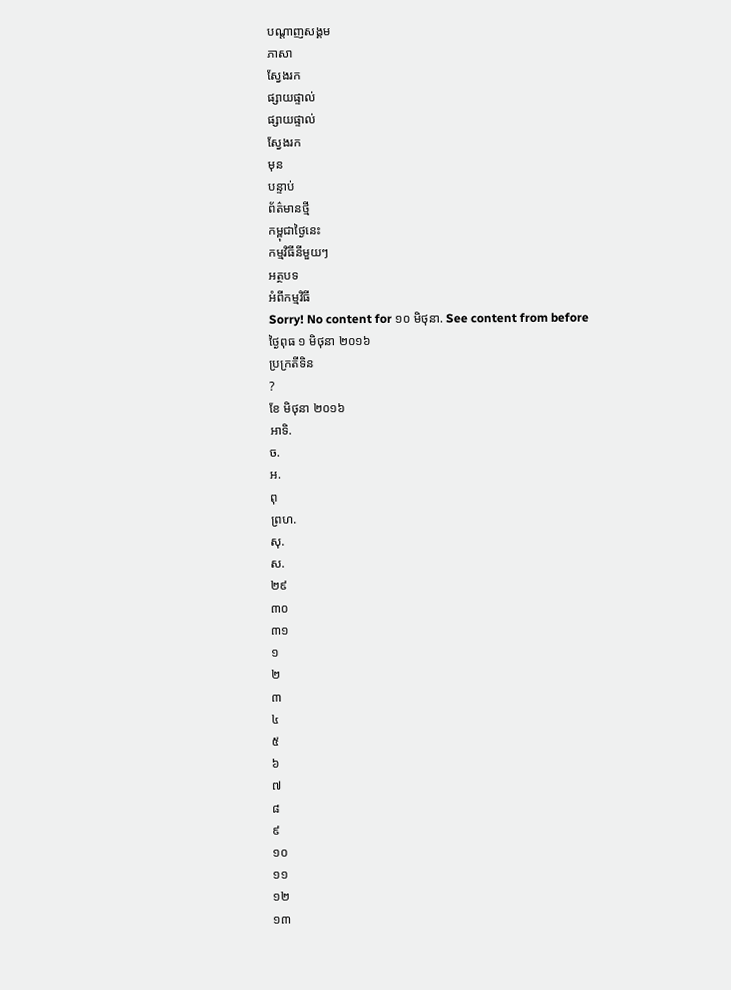បណ្តាញសង្គម
ភាសា
ស្វែងរក
ផ្សាយផ្ទាល់
ផ្សាយផ្ទាល់
ស្វែងរក
មុន
បន្ទាប់
ព័ត៌មានថ្មី
កម្ពុជាថ្ងៃនេះ
កម្មវិធីនីមួយៗ
អត្ថបទ
អំពីកម្មវិធី
Sorry! No content for ១០ មិថុនា. See content from before
ថ្ងៃពុធ ១ មិថុនា ២០១៦
ប្រក្រតីទិន
?
ខែ មិថុនា ២០១៦
អាទិ.
ច.
អ.
ពុ
ព្រហ.
សុ.
ស.
២៩
៣០
៣១
១
២
៣
៤
៥
៦
៧
៨
៩
១០
១១
១២
១៣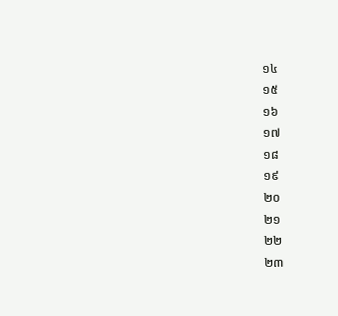១៤
១៥
១៦
១៧
១៨
១៩
២០
២១
២២
២៣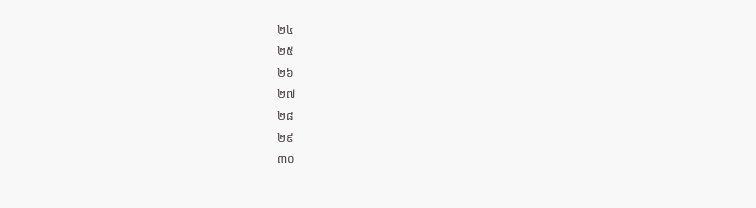២៤
២៥
២៦
២៧
២៨
២៩
៣០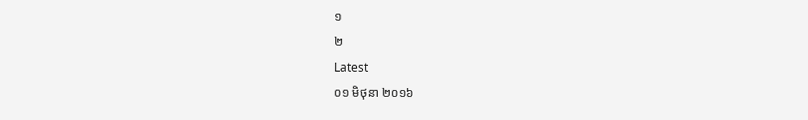១
២
Latest
០១ មិថុនា ២០១៦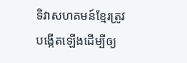ទិវាសហគមន៍ខ្មែរត្រូវបង្កើតឡើងដើម្បីឲ្យ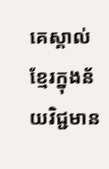គេស្គាល់ខ្មែរក្នុងន័យវិជ្ជមាន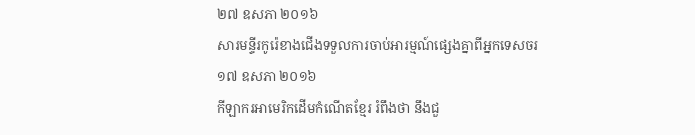២៧ ឧសភា ២០១៦
សារមន្ទីរកូរ៉េខាងជើងទទួលការចាប់អារម្មណ៍ផ្សេងគ្នាពីអ្នកទេសចរ
១៧ ឧសភា ២០១៦
កីឡាករអាមេរិកដើមកំណើតខ្មែរ រំពឹងថា នឹងជួ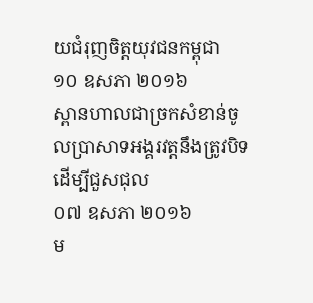យជំរុញចិត្តយុវជនកម្ពុជា
១០ ឧសភា ២០១៦
ស្ពានហាលជាច្រកសំខាន់ចូលប្រាសាទអង្គរវត្តនឹងត្រូវបិទដើម្បីជួសជុល
០៧ ឧសភា ២០១៦
ម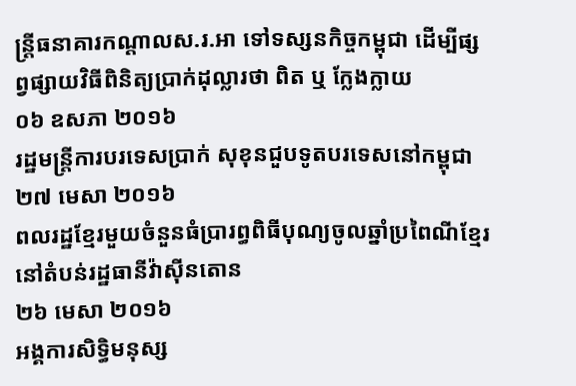ន្រ្តីធនាគារកណ្តាលស.រ.អា ទៅទស្សនកិច្ចកម្ពុជា ដើម្បីផ្សព្វផ្សាយវិធីពិនិត្យប្រាក់ដុល្លារថា ពិត ឬ ក្លែងក្លាយ
០៦ ឧសភា ២០១៦
រដ្ឋមន្ត្រីការបរទេសប្រាក់ សុខុនជួបទូតបរទេសនៅកម្ពុជា
២៧ មេសា ២០១៦
ពលរដ្ឋខ្មែរមួយចំនួនធំប្រារព្ធពិធីបុណ្យចូលឆ្នាំប្រពៃណីខ្មែរ នៅតំបន់រដ្ឋធានីវ៉ាស៊ីនតោន
២៦ មេសា ២០១៦
អង្គការសិទ្ធិមនុស្ស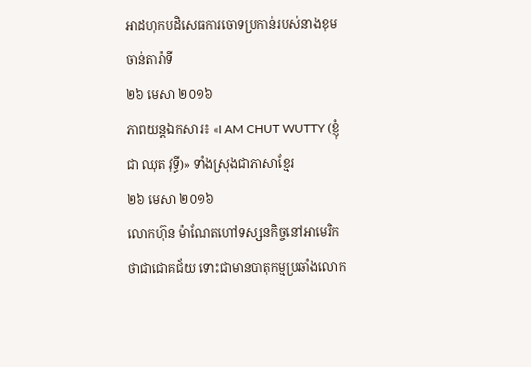អាដហុកបដិសេធការចោទប្រកាន់របស់នាងខុម ចាន់តារ៉ាទី
២៦ មេសា ២០១៦
ភាពយន្តឯកសារ៖ «I AM CHUT WUTTY (ខ្ញុំជា ឈុត វុទ្ធី)» ទាំងស្រុងជាភាសាខ្មែរ
២៦ មេសា ២០១៦
លោកហ៊ុន ម៉ាណែតហៅទស្សនកិច្ចនៅអាមេរិកថាជាជោគជ័យ ទោះជាមានបាតុកម្មប្រឆាំងលោក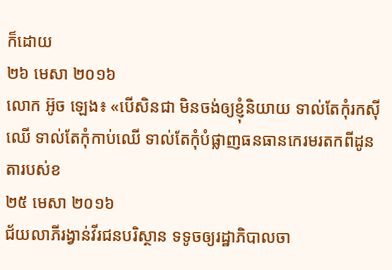ក៏ដោយ
២៦ មេសា ២០១៦
លោក អ៊ូច ឡេង៖ «បើសិនជា មិនចង់ឲ្យខ្ញុំនិយាយ ទាល់តែកុំរកស៊ីឈើ ទាល់តែកុំកាប់ឈើ ទាល់តែកុំបំផ្លាញធនធានកេរមរតកពីដូនតារបស់ខ
២៥ មេសា ២០១៦
ជ័យលាភីរង្វាន់វីរជនបរិស្ថាន ទទូចឲ្យរដ្ឋាភិបាលចា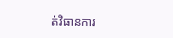ត់វិធានការ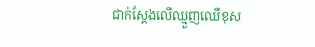ជាក់ស្តែងលើឈ្មួញឈើខុស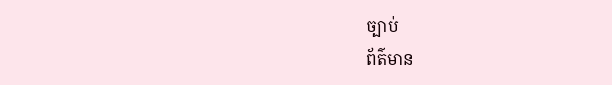ច្បាប់
ព័ត៌មាន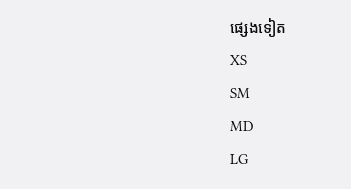ផ្សេងទៀត
XS
SM
MD
LG